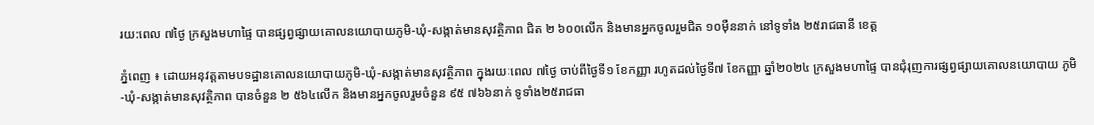រយ:ពេល ៧ថ្ងៃ ក្រសួងមហាផៃ្ទ បានផ្សព្វផ្សាយគោលនយោបាយភូមិ-ឃុំ-សង្កាត់មានសុវត្ថិភាព ជិត ២ ៦០០លើក និងមានអ្នកចូលរួមជិត ១០ម៉ឺននាក់ នៅទូទាំង ២៥រាជធានី ខេត្ត

ភ្នំពេញ ៖ ដោយអនុវត្តតាមបទដ្ឋានគោលនយោបាយភូមិ-ឃុំ-សង្កាត់មានសុវត្ថិភាព ក្នុងរយៈពេល ៧ថ្ងៃ ចាប់ពីថ្ងៃទី១ ខែកញ្ញា រហូតដល់ថ្ងៃទី៧ ខែកញ្ញា ឆ្នាំ២០២៤ ក្រសួងមហាផៃ្ទ បានជុំរុញការផ្សព្វផ្សាយគោលនយោបាយ ភូមិ-ឃុំ-សង្កាត់មានសុវត្ថិភាព បានចំនួន ២ ៥៦៤លើក និងមានអ្នកចូលរួមចំនួន ៩៥ ៧៦៦នាក់ ទូទាំង២៥រាជធា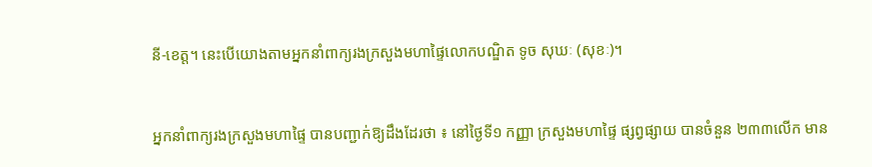នី-ខេត្ត។ នេះបើយោងតាមអ្នកនាំពាក្យរងក្រសួងមហាផ្ទៃលោកបណ្ឌិត ទូច សុឃៈ (សុខៈ)។


អ្នកនាំពាក្យរងក្រសួងមហាផ្ទៃ បានបញ្ជាក់ឱ្យដឹងដែរថា ៖ នៅថ្ងៃទី១ កញ្ញា ក្រសួងមហាផ្ទៃ ផ្សព្វផ្សាយ បានចំនួន ២៣៣លើក មាន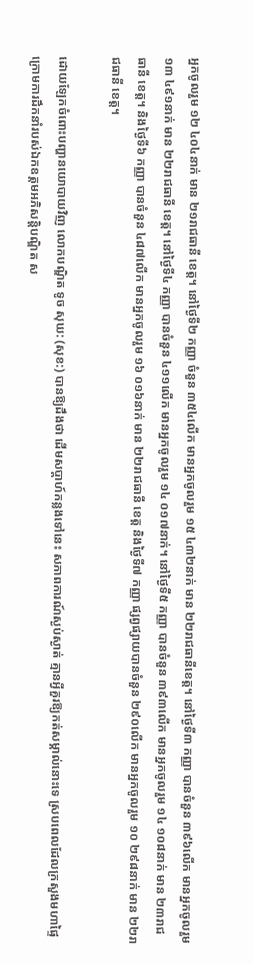អ្នកចូលរួម ១២ ៤០៤នាក់ មាន ២១រាជធានី ខេត្ត។ នៅថ្ងៃទី២ កញ្ញា ចំនួន ៣៥៤លើក មានអ្នកចូលរួម ១៥ ៤៣២នាក់ មាន ២២រាជធានីខេត្ត។ នៅថ្ងៃទី៣ កញ្ញា បានចំនួន ៣៩៦លើក មានអ្នកចូលរួម ១៣ ៤៩១នាក់ មាន ២២រាជធានី ខេត្ត។ នៅថ្ងៃទី៤ កញ្ញា បានចំនួន ៤១១លើក មានអ្នកចូលរួម ១៤ ០១៧នាក់។ នៅថ្ងៃទី៥ កញ្ញា បានចំនួន ៣៩៣លើក មានអ្នកចូលរួម ១៤ ១០៨នាក់ មាន ២៣រាជធានី ខេត្ត។ និងថ្ងៃទី៦ កញ្ញា បានចំនួន ៤៨៧លើក មានអ្នកចូលរួម ១៦ ០១៦នាក់ មាន ២២រាជធានី ខេត្ត និងថ្ងៃទី៧ កញ្ញា ផ្សព្វផ្សាយបានចំនួន ២៩០លើក មានអ្នកចូលរួម ១០ ២៩៨នាក់ មាន ២២រាជធានី ខេត្ត។

ដោយឡែកចំពោះបញ្ហានយោបាយវិញ លោកបណ្ឌិត ទូច សុឃ: (សុខ:) បានឱ្យដឹងថា ដើមសប្ដាហ៍កន្លងទៅនេះ សភាពការណ៍ស្ងប់ស្ងាត់ គ្មានអ្វីគួរឱ្យកត់សម្គាល់នោះទេ ស្របពេលដែលក្រសួងមហាផៃ្ទ ក្រោមការដឹកនាំរបស់ឯកឧត្តមអភិសន្តិបណ្ឌិត ស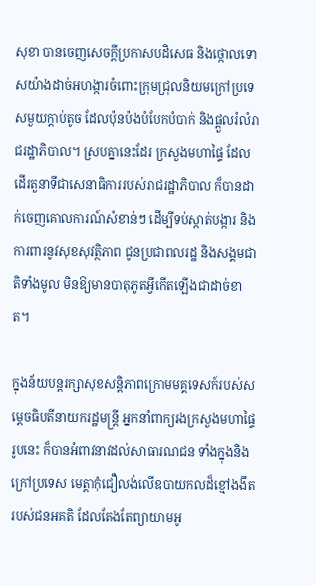សុខា បានចេញសេចក្តីប្រកាសបដិសេធ និងថ្កោលទោសយ៉ាងដាច់អហង្ការចំពោះក្រុមជ្រុលនិយមក្រៅប្រទេសមួយក្តាប់តូច ដែលប៉ុនប៉ងបំបែកបំបាក់ និងផ្តួលរំលំរាជរដ្ឋាភិបាល។ ស្របគ្នានេះដែរ ក្រសួងមហាផៃ្ទ ដែលដើរតួនាទីជាសេនាធិការរបស់រាជរដ្ឋាភិបាល ក៏បានដាក់ចេញគោលការណ៍សំខាន់ៗ ដើម្បីទប់ស្កាត់បង្ការ និងការពារនូវសុខសុវត្ថិភាព ជូនប្រជាពលរដ្ឋ និងសង្គមជាតិទាំងមូល មិនឱ្យមានបាតុភូតអ្វីកើតឡើងជាដាច់ខាត។

ក្នុងន័យបន្តរក្សាសុខសន្តិភាពក្រោមមគ្គទេសក៍របស់សម្ដេចធិបតីនាយករដ្ឋមន្ត្រី អ្នកនាំពាក្យរងក្រសួងមហាផ្ទៃ រូបនេះ ក៏បានអំពាវនាវដល់សាធារណជន ទាំងក្នុងនិងក្រៅប្រទេស មេត្តាកុំជឿលង់លើឧបាយកលដ៏ខ្មៅងងឹតរបស់ជនអគតិ ដែលតែងតែព្យាយាមអូ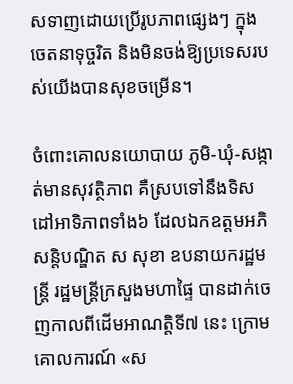សទាញដោយប្រើរូបភាពផ្សេងៗ ក្នុងចេតនាទុច្ចរិត និងមិនចង់ឱ្យប្រទេសរបស់យើងបានសុខចម្រើន។

ចំពោះគោលនយោបាយ ភូមិ-ឃុំ-សង្កាត់មានសុវត្ថិភាព គឺស្របទៅនឹងទិសដៅអាទិភាពទាំង៦ ដែលឯកឧត្ដមអភិសន្តិបណ្ឌិត ស សុខា ឧបនាយករដ្ឋមន្ត្រី រដ្ឋមន្ត្រីក្រសួងមហាផ្ទៃ បានដាក់ចេញកាលពីដើមអាណត្តិទី៧ នេះ ក្រោមគោលការណ៍ «ស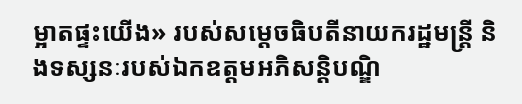ម្អាតផ្ទះយើង» របស់សម្ដេចធិបតីនាយករដ្ឋមន្ត្រី និងទស្សនៈរបស់ឯកឧត្ដមអភិសន្តិបណ្ឌិ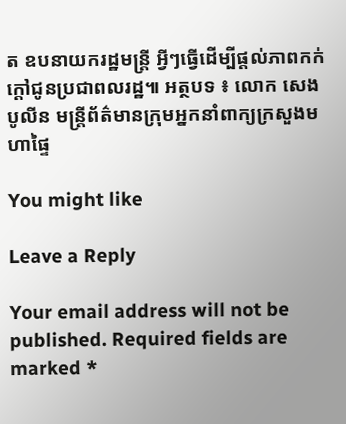ត ឧបនាយករដ្ឋមន្ត្រី អ្វីៗធ្វើដើម្បីផ្ដល់ភាពកក់ក្ដៅជូនប្រជាពលរដ្ឋ៕ អត្ថបទ ៖ លោក សេង បូលីន មន្ត្រីព័ត៌មានក្រុមអ្នកនាំពាក្យក្រសួងមហាផ្ទៃ

You might like

Leave a Reply

Your email address will not be published. Required fields are marked *